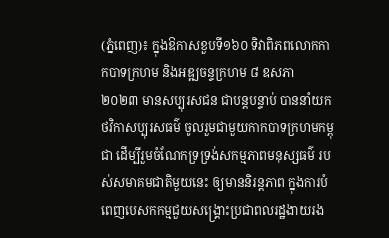(ភ្នំពេញ)៖ ក្នុងឱកាសខួបទី១៦០ ទិវាពិភពលោកកាកបាទក្រហម និងអឌ្ឍចន្ទក្រហម ៨ ឧសភា ២០២៣ មានសប្បុរសជន ជាបន្តបន្ទាប់ បាននាំយកថវិកាសប្បុរសធម៌ ចូលរួមជាមួយកាកបាទក្រហមកម្ពុជា ដើម្បីរួមចំណែកទ្រទ្រង់សកម្មភាពមនុស្សធម៌ របស់សមាគមជាតិមួយនេះ ឲ្យមាននិរន្តភាព ក្នុងការបំពេញបេសកកម្មជួយសង្គ្រោះប្រជាពលរដ្ឋងាយរង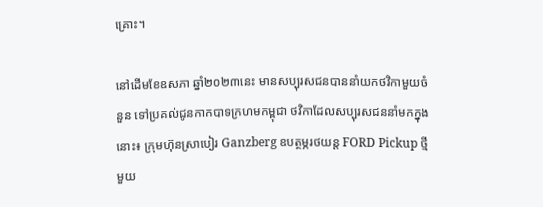គ្រោះ។

នៅដើមខែឧសភា ឆ្នាំ២០២៣នេះ មានសប្បុរសជនបាននាំយកថវិកាមួយចំនួន ទៅប្រគល់ជូនកាកបាទក្រហមកម្ពុជា ថវិកាដែលសប្បុរសជននាំមកក្នុងនោះ៖ ក្រុមហ៊ុនស្រាបៀរ Ganzberg ឧបត្ថម្ភរថយន្ត FORD Pickup ថ្មីមួយ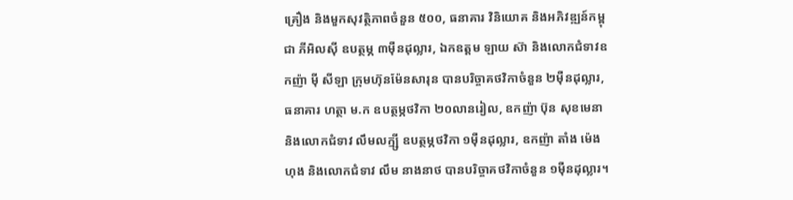គ្រឿង និងមួកសុវត្ថិភាពចំនួន ៥០០, ធនាគារ វិនិយោគ និងអភិវឌ្ឍន៍កម្ពុជា ភីអិលស៊ី ឧបត្ថម្ភ ៣ម៉ឺនដុល្លារ, ឯកឧត្ដម ឡាយ ស៊ា និងលោកជំទាវឧកញ៉ា ម៉ី សីឡា ក្រុមហ៊ុនម៉ែនសារុន បានបរិច្ចាគថវិកាចំនួន ២ម៉ឺនដុល្លារ, ធនាគារ ហត្ថា ម.ក ឧបត្ថម្ភថវិកា ២០លានរៀល, ឧកញ៉ា ប៊ុន សុខមេនា និងលោកជំទាវ លឹមលក្ម្សី ឧបត្ថម្ភថវិកា ១ម៉ឺនដុល្លារ, ឧកញ៉ា តាំង ម៉េងហុង និងលោកជំទាវ លឹម នាងនាថ បានបរិច្ចាគថវិកាចំនួន ១ម៉ឺនដុល្លារ។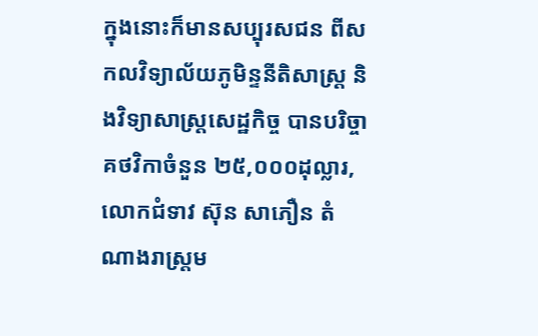ក្នុងនោះក៏មានសប្បុរសជន ពីសកលវិទ្យាល័យភូមិន្ទនីតិសាស្ត្រ និងវិទ្យាសាស្ត្រសេដ្ឋកិច្ច បានបរិច្ចាគថវិកាចំនួន ២៥,០០០ដុល្លារ, លោកជំទាវ ស៊ុន សាភឿន តំណាងរាស្ត្រម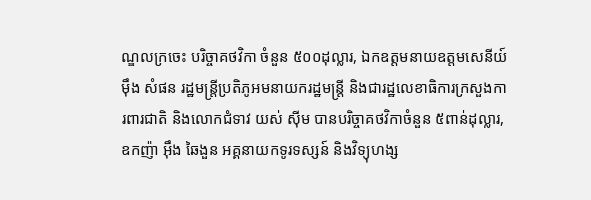ណ្ឌលក្រចេះ បរិច្ចាគថវិកា ចំនួន ៥០០ដុល្លារ, ឯកឧត្ដមនាយឧត្តមសេនីយ៍ ម៉ឹង សំផន រដ្ឋមន្ត្រីប្រតិភូអមនាយករដ្ឋមន្ត្រី និងជារដ្ឋលេខាធិការក្រសួងការពារជាតិ និងលោកជំទាវ យស់ ស៊ីម បានបរិច្ចាគថវិកាចំនួន ៥ពាន់ដុល្លារ,ឧកញ៉ា អ៊ឹង ឆៃងួន អគ្គនាយកទូរទស្សន៍ និងវិទ្យុហង្ស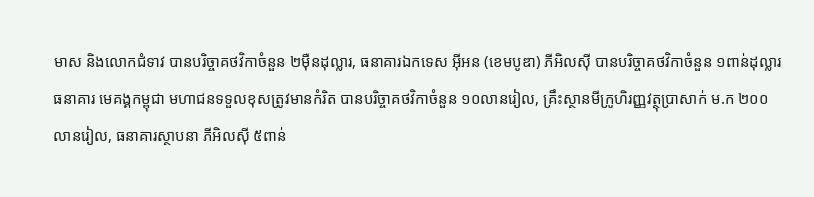មាស និងលោកជំទាវ បានបរិច្ចាគថវិកាចំនួន ២ម៉ឺនដុល្លារ, ធនាគារឯកទេស អ៊ីអន (ខេមបូឌា) ភីអិលស៊ី បានបរិច្ចាគថវិកាចំនួន ១ពាន់ដុល្លារ
ធនាគារ មេគង្គកម្ពុជា មហាជនទទួលខុសត្រូវមានកំរិត បានបរិច្ចាគថវិកាចំនួន ១០លានរៀល, គ្រឹះស្ថានមីក្រូហិរញ្ញវត្ថុប្រាសាក់ ម.ក ២០០លានរៀល, ធនាគារស្ថាបនា ភីអិលស៊ី ៥ពាន់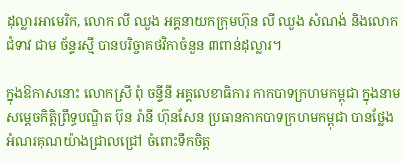ដុល្លារអាមេរិក, លោក លី ឈួង អគ្គនាយកក្រុមហ៊ុន លី ឈួង សំណង់ និងលោកជំទាវ ជាម ច័ន្ទរស្មី បានបរិច្ចាគថវិកាចំនួន ៣ពាន់ដុល្លារ។

ក្នុងឱកាសនោះ លោកស្រី ពុំ ចន្ទីនី អគ្គលេខាធិការ កាកបាទក្រហមកម្ពុជា ក្នុងនាម សម្តេចកិត្តិព្រឹទ្ធបណ្ឌិត ប៊ុន រ៉ានី ហ៊ុនសែន ប្រធានកាកបាទក្រហមកម្ពុជា បានថ្លែងអំណរគុណយ៉ាងជ្រាលជ្រៅ ចំពោះទឹកចិត្ត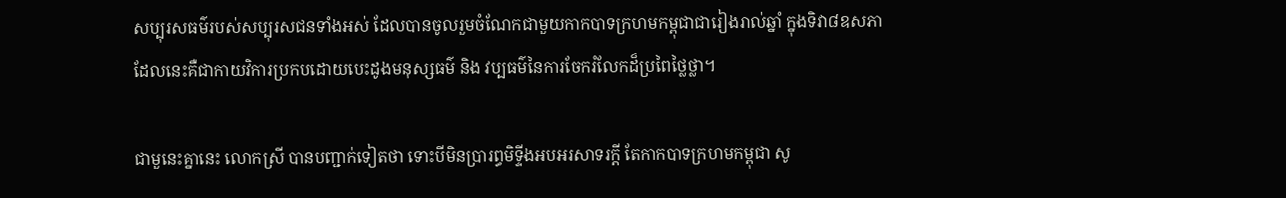សប្បុរសធម៌របស់សប្បុរសជនទាំងអស់ ដែលបានចូលរួមចំណែកជាមួយកាកបាទក្រហមកម្ពុជាជារៀងរាល់ឆ្នាំ ក្នុងទិវា៨ឧសភា ដែលនេះគឺជាកាយវិការប្រកបដោយបេះដូងមនុស្សធម៌ និង វប្បធម៌នៃការចែករំលែកដ៏ប្រពៃថ្លៃថ្លា។

ជាមួនេះគ្នានេះ លោកស្រី បានបញ្ជាក់ទៀតថា ទោះបីមិនប្រារព្ធមិទ្ទីងអបអរសាទរក្តី តែកាកបាទក្រហមកម្ពុជា សូ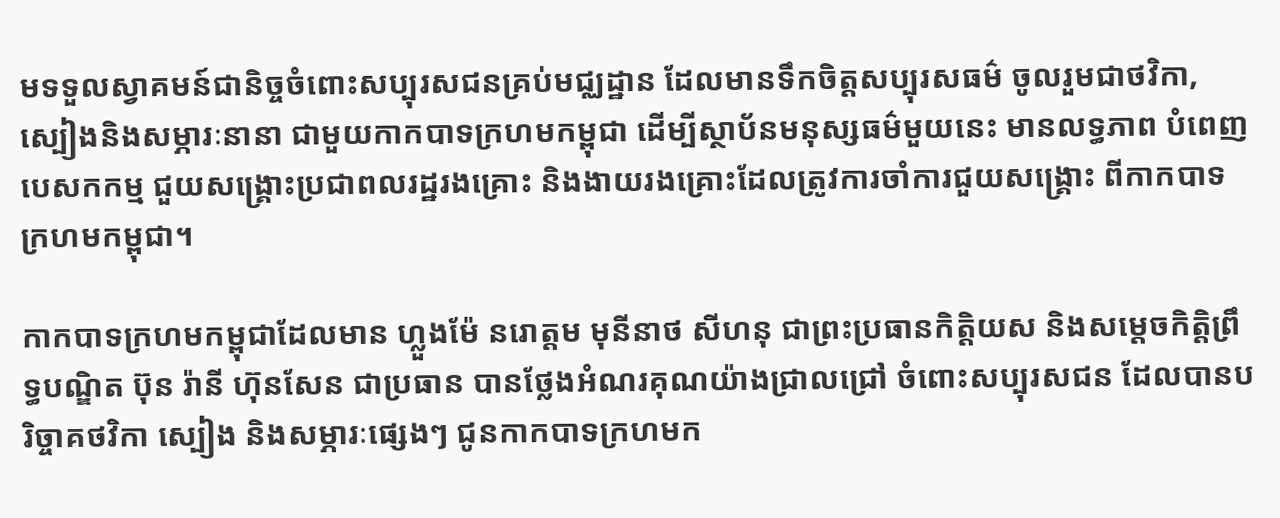មទទួលស្វាគមន៍ជានិច្ចចំពោះសប្បុរសជនគ្រប់មជ្ឈដ្ឋាន ដែលមានទឹកចិត្តសប្បុរសធម៌ ចូលរួមជាថវិកា, ស្បៀងនិងសម្ភារៈនានា ជាមួយកាកបាទក្រហមកម្ពុជា ដើម្បីស្ថាប័នមនុស្សធម៌មួយនេះ មានលទ្ធភាព បំពេញបេសកកម្ម ជួយសង្គ្រោះប្រជាពលរដ្ឋរងគ្រោះ និងងាយរងគ្រោះដែលត្រូវការចាំការជួយសង្គ្រោះ ពីកាកបាទក្រហមកម្ពុជា។

កាកបាទក្រហមកម្ពុជាដែលមាន ហ្លួងម៉ែ នរោត្តម មុនីនាថ សីហនុ ជាព្រះប្រធានកិត្តិយស និងសម្តេចកិត្តិព្រឹទ្ធបណ្ឌិត ប៊ុន រ៉ានី ហ៊ុនសែន ជាប្រធាន បានថ្លែងអំណរគុណយ៉ាងជ្រាលជ្រៅ ចំពោះសប្បុរសជន ដែលបានបរិច្ចាគថវិកា ស្បៀង និងសម្ភារៈផ្សេងៗ ជូនកាកបាទក្រហមក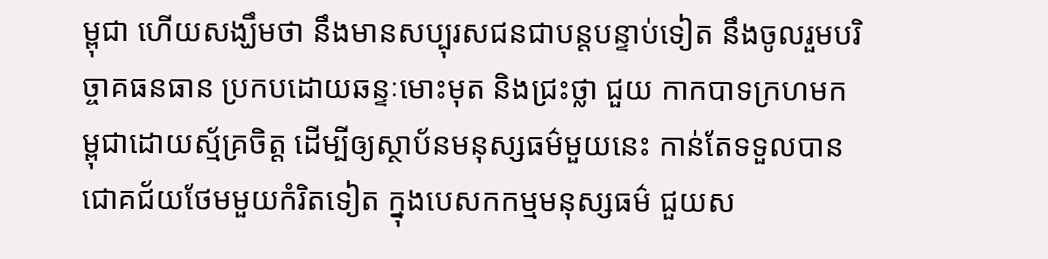ម្ពុជា ហើយសង្ឃឹមថា នឹងមានសប្បុរសជនជាបន្តបន្ទាប់ទៀត នឹងចូលរួមបរិច្ចាគធនធាន ប្រកបដោយឆន្ទៈមោះមុត និងជ្រះថ្លា ជួយ កាកបាទក្រហមកម្ពុជាដោយស្ម័គ្រចិត្ត ដើម្បីឲ្យស្ថាប័នមនុស្សធម៌មួយនេះ កាន់តែទទួលបានជោគជ័យថែមមួយកំរិតទៀត ក្នុងបេសកកម្មមនុស្សធម៌ ជួយស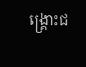ង្គ្រោះជ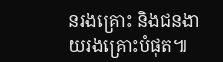នរងគ្រោះ និងជនងាយរងគ្រោះបំផុត៕